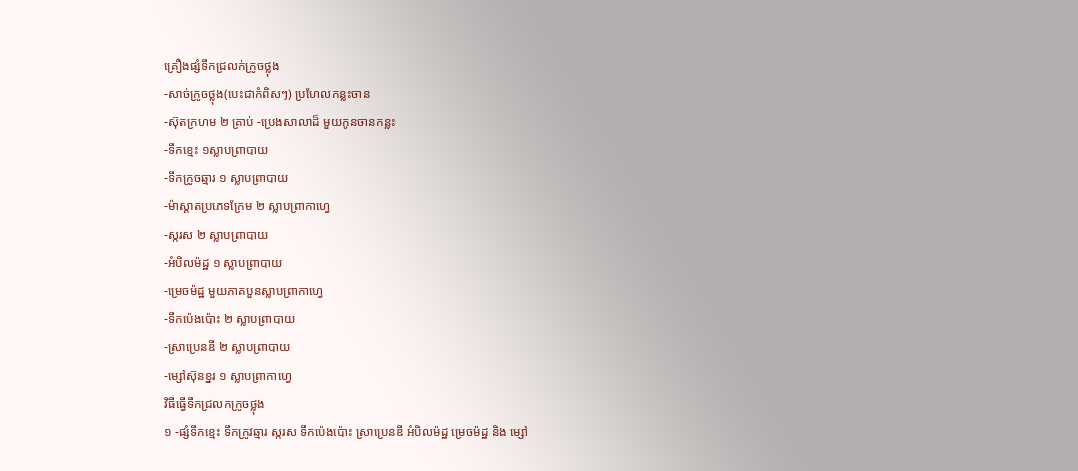គ្រឿងផ្សំទឹកជ្រលក់ក្រូចថ្លុង
-សាច់ក្រូចថ្លុង(បេះជាកំពិសៗ) ប្រហែលកន្លះចាន
-ស៊ុតក្រហម ២ គ្រាប់ -ប្រេងសាលាដ៏ មួយកូនចានកន្លះ
-ទឹកខ្មេះ ១ស្លាបពា្របាយ
-ទឹកក្រូចឆ្មារ ១ ស្លាបព្រាបាយ
-ម៉ាស្តាតប្រភេទក្រែម ២ ស្លាបព្រាកាហ្វេ
-ស្ករស ២ ស្លាបព្រាបាយ
-អំបិលម៉ដ្ឋ ១ ស្លាបព្រាបាយ
-ម្រេចម៉ដ្ឋ មួយភាគបួនស្លាបព្រាកាហ្វេ
-ទឹកប៉េងប៉ោះ ២ ស្លាបព្រាបាយ
-ស្រាប្រេនឌី ២ ស្លាបព្រាបាយ
-ម្សៅស៊ុនខ្នរ ១ ស្លាបព្រាកាហ្វេ
វិធីធ្វើទឹកជ្រលកក្រូចថ្លុង
១ -ផ្សំទឹកខ្មេះ ទឹកក្រូវឆ្មារ ស្ករស ទឹកប៉េងប៉ោះ ស្រាប្រេនឌី អំបិលម៉ដ្ឋ ម្រេចម៉ដ្ឋ និង ម្សៅ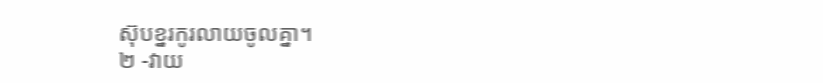ស៊ុបខ្នរកូរលាយចូលគ្នា។
២ -វាយ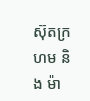ស៊ុតក្រហម និង ម៉ា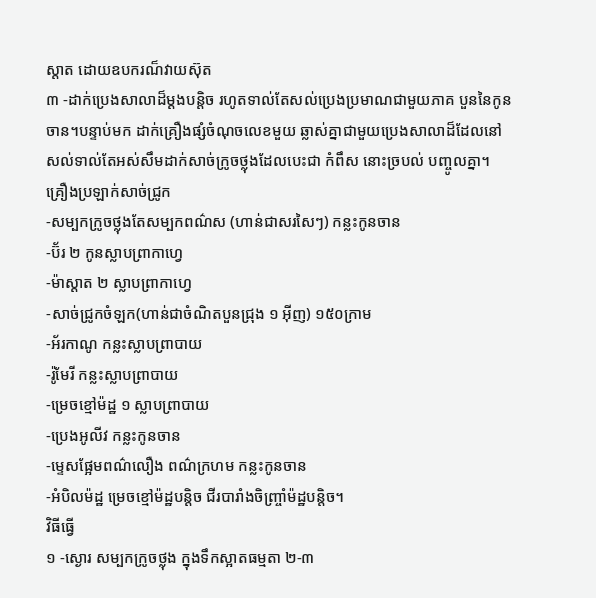ស្តាត ដោយឧបករណ៏វាយស៊ុត
៣ -ដាក់ប្រេងសាលាដ៏ម្តងបន្តិច រហូតទាល់តែសល់ប្រេងប្រមាណជាមួយភាគ បួននៃកូន
ចាន។បន្ទាប់មក ដាក់គ្រឿងផ្សំចំណុចលេខមួយ ឆ្លាស់គ្នាជាមួយប្រេងសាលាដ៏ដែលនៅ
សល់ទាល់តែអស់សឹមដាក់សាច់ក្រូចថ្លុងដែលបេះជា កំពឹស នោះច្របល់ បញ្ចូលគ្នា។
គ្រឿងប្រឡាក់សាច់ជ្រូក
-សម្បកក្រូចថ្លុងតែសម្បកពណ៌ស (ហាន់ជាសរសៃៗ) កន្លះកូនចាន
-ប៊័រ ២ កូនស្លាបព្រាកាហ្វេ
-ម៉ាស្តាត ២ ស្លាបព្រាកាហ្វេ
-សាច់ជ្រូកចំឡក(ហាន់ជាចំណិតបួនជ្រុង ១ អ៊ីញ) ១៥០ក្រាម
-អ័រកាណូ កន្លះស្លាបព្រាបាយ
-រ៉ូមែរី កន្លះស្លាបព្រាបាយ
-ម្រេចខ្មៅម៉ដ្ឋ ១ ស្លាបព្រាបាយ
-ប្រេងអូលីវ កន្លះកូនចាន
-ម្ទេសផ្អែមពណ៌លឿង ពណ៌ក្រហម កន្លះកូនចាន
-អំបិលម៉ដ្ឋ ម្រេចខ្មៅម៉ដ្ឋបន្តិច ជីរបារាំងចិញ្រ្ចាំម៉ដ្ឋបន្តិច។
វិធីធ្វើ
១ -ស្ងោរ សម្បកក្រូចថ្លុង ក្នុងទឹកស្អាតធម្មតា ២-៣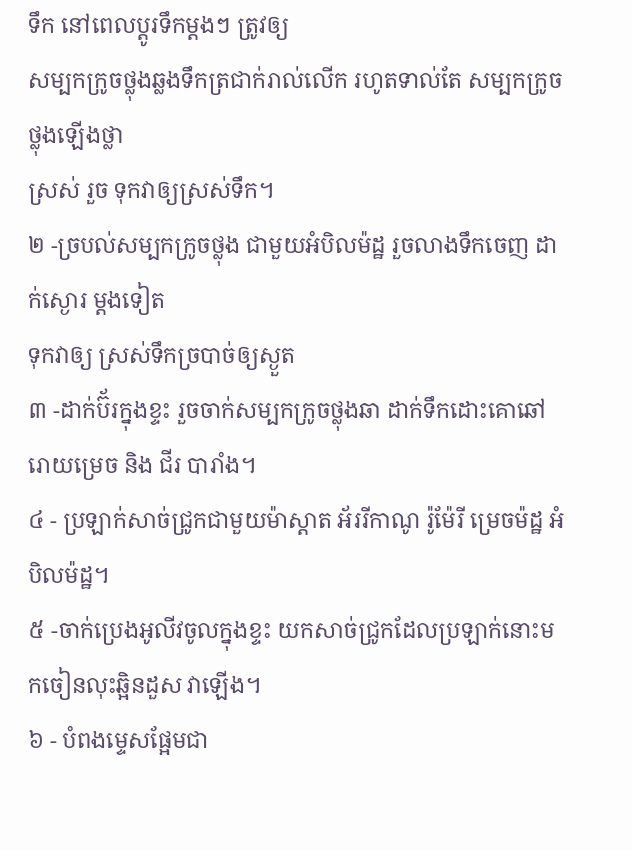ទឹក នៅពេលប្តូរទឹកម្តងៗ ត្រូវឲ្យ
សម្បកក្រូចថ្លុងឆ្លងទឹកត្រជាក់រាល់លើក រហូតទាល់តែ សម្បកក្រូចថ្លុងឡើងថ្លា
ស្រស់ រួច ទុកវាឲ្យស្រស់ទឹក។
២ -ច្របល់សម្បកក្រូចថ្លុង ជាមួយអំបិលម៉ដ្ឋ រួចលាងទឹកចេញ ដាក់ស្ងោរ ម្តងទៀត
ទុកវាឲ្យ ស្រស់ទឹកច្របាច់ឲ្យស្ងួត
៣ -ដាក់ប៊័រក្នុងខ្ទះ រួចចាក់សម្បកក្រូចថ្លុងឆា ដាក់ទឹកដោះគោឆៅ រោយម្រេច និង ជីរ បារាំង។
៤ - ប្រឡាក់សាច់ជ្រូកជាមួយម៉ាស្តាត អ័ររីកាណូ រ៉ូម៉ែរី ម្រេចម៉ដ្ឋ អំបិលម៉ដ្ឋ។
៥ -ចាក់ប្រេងអូលីវចូលក្នុងខ្ទះ យកសាច់ជ្រូកដែលប្រឡាក់នោះមកចៀនលុះឆ្អិនដួស វាឡើង។
៦ - បំពងម្ទេសផ្អែមជា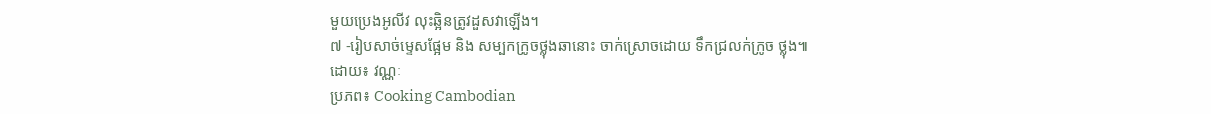មួយប្រេងអូលីវ លុះឆ្អិនត្រូវដួសវាឡើង។
៧ -រៀបសាច់ម្ទេសផ្អែម និង សម្បកក្រូចថ្លុងឆានោះ ចាក់ស្រោចដោយ ទឹកជ្រលក់ក្រូច ថ្លុង៕
ដោយ៖ វណ្ណៈ
ប្រភព៖ Cooking Cambodian